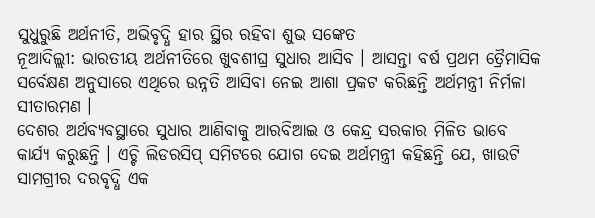ସୁଧୁରୁଛି ଅର୍ଥନୀତି, ଅଭିବୃଦ୍ଧି ହାର ସ୍ଥିର ରହିବା ଶୁଭ ସଙ୍କେତ
ନୂଆଦିଲ୍ଲୀ: ଭାରତୀୟ ଅର୍ଥନୀତିରେ ଖୁବଶୀଘ୍ର ସୁଧାର ଆସିବ । ଆସନ୍ତା ବର୍ଷ ପ୍ରଥମ ତ୍ରୈମାସିକ ସର୍ବେକ୍ଷଣ ଅନୁସାରେ ଏଥିରେ ଉନ୍ନତି ଆସିବା ନେଇ ଆଶା ପ୍ରକଟ କରିଛନ୍ତି ଅର୍ଥମନ୍ତ୍ରୀ ନିର୍ମଳା ସୀତାରମଣ ।
ଦେଶର ଅର୍ଥବ୍ୟବସ୍ଥାରେ ସୁଧାର ଆଣିବାକୁ ଆରବିଆଇ ଓ କେନ୍ଦ୍ର ସରକାର ମିଳିତ ଭାବେ କାର୍ଯ୍ୟ କରୁଛନ୍ତି । ଏଚ୍ଟି ଲିଡରସିପ୍ ସମିଟରେ ଯୋଗ ଦେଇ ଅର୍ଥମନ୍ତ୍ରୀ କହିଛନ୍ତି ଯେ, ଖାଉଟି ସାମଗ୍ରୀର ଦରବୃଦ୍ଧି ଏକ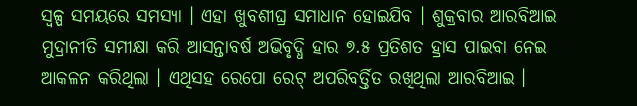ସ୍ୱଳ୍ପ ସମୟରେ ସମସ୍ୟା । ଏହା ଖୁବଶୀଘ୍ର ସମାଧାନ ହୋଇଯିବ । ଶୁକ୍ରବାର ଆରବିଆଇ ମୁଦ୍ରାନୀତି ସମୀକ୍ଷା କରି ଆସନ୍ତାବର୍ଷ ଅଭିବୃଦ୍ଧି ହାର ୭.୫ ପ୍ରତିଶତ ହ୍ରାସ ପାଇବା ନେଇ ଆକଳନ କରିଥିଲା । ଏଥିସହ ରେପୋ ରେଟ୍ ଅପରିବର୍ତ୍ତିତ ରଖିଥିଲା ଆରବିଆଇ ।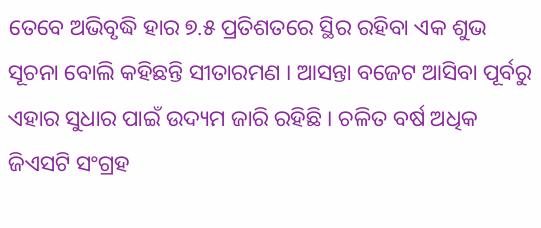ତେବେ ଅଭିବୃଦ୍ଧି ହାର ୭.୫ ପ୍ରତିଶତରେ ସ୍ଥିର ରହିବା ଏକ ଶୁଭ ସୂଚନା ବୋଲି କହିଛନ୍ତି ସୀତାରମଣ । ଆସନ୍ତା ବଜେଟ ଆସିବା ପୂର୍ବରୁ ଏହାର ସୁଧାର ପାଇଁ ଉଦ୍ୟମ ଜାରି ରହିଛି । ଚଳିତ ବର୍ଷ ଅଧିକ ଜିଏସଟି ସଂଗ୍ରହ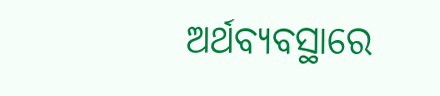ଅର୍ଥବ୍ୟବସ୍ଥାରେ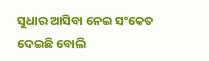ସୁଧାର ଆସିବା ନେଇ ସଂକେତ ଦେଇଛି ବୋଲି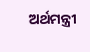ଅର୍ଥମନ୍ତ୍ରୀ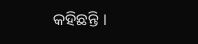କହିଛନ୍ତି ।